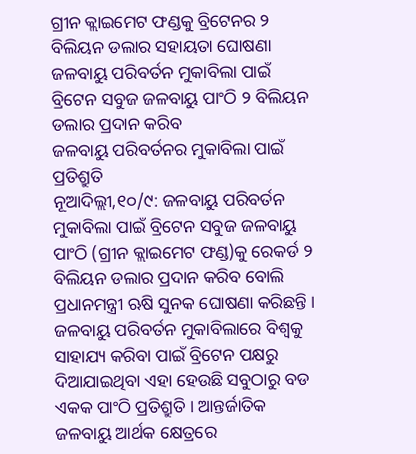ଗ୍ରୀନ କ୍ଲାଇମେଟ ଫଣ୍ଡକୁ ବ୍ରିଟେନର ୨ ବିଲିୟନ ଡଲାର ସହାୟତା ଘୋଷଣା
ଜଳବାୟୁ ପରିବର୍ତନ ମୁକାବିଲା ପାଇଁ ବ୍ରିଟେନ ସବୁଜ ଜଳବାୟୁ ପାଂଠି ୨ ବିଲିୟନ ଡଲାର ପ୍ରଦାନ କରିବ
ଜଳବାୟୁ ପରିବର୍ତନର ମୁକାବିଲା ପାଇଁ ପ୍ରତିଶ୍ରୁତି
ନୂଆଦିଲ୍ଲୀ,୧୦/୯: ଜଳବାୟୁ ପରିବର୍ତନ ମୁକାବିଲା ପାଇଁ ବ୍ରିଟେନ ସବୁଜ ଜଳବାୟୁ ପାଂଠି (ଗ୍ରୀନ କ୍ଲାଇମେଟ ଫଣ୍ଡ)କୁ ରେକର୍ଡ ୨ ବିଲିୟନ ଡଲାର ପ୍ରଦାନ କରିବ ବୋଲି ପ୍ରଧାନମନ୍ତ୍ରୀ ଋଷି ସୁନକ ଘୋଷଣା କରିଛନ୍ତି । ଜଳବାୟୁ ପରିବର୍ତନ ମୁକାବିଲାରେ ବିଶ୍ୱକୁ ସାହାଯ୍ୟ କରିବା ପାଇଁ ବ୍ରିଟେନ ପକ୍ଷରୁ ଦିଆଯାଇଥିବା ଏହା ହେଉଛି ସବୁଠାରୁ ବଡ ଏକକ ପାଂଠି ପ୍ରତିଶ୍ରୁତି । ଆନ୍ତର୍ଜାତିକ ଜଳବାୟୁ ଆର୍ଥକ କ୍ଷେତ୍ରରେ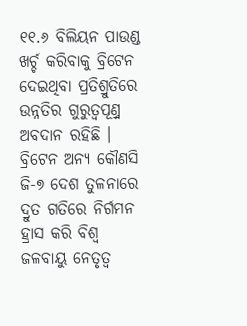୧୧.୬ ବିଲିୟନ ପାଉଣ୍ଡ ଖର୍ଚ୍ଚ କରିବାକୁ ବ୍ରିଟେନ ଦେଇଥିବା ପ୍ରତିଶ୍ରୁତିରେ ଉନ୍ନତିର ଗୁରୁତ୍ୱପୂଣ୍ର୍ନ ଅବଦାନ ରହିଛି । ବ୍ରିଟେନ ଅନ୍ୟ କୌଣସି ଜି-୭ ଦେଶ ତୁଳନାରେ ଦ୍ରୁତ ଗତିରେ ନିର୍ଗମନ ହ୍ରାସ କରି ବିଶ୍ୱ ଜଳବାୟୁ ନେତୃତ୍ୱ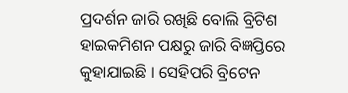ପ୍ରଦର୍ଶନ ଜାରି ରଖିଛି ବୋଲି ବ୍ରିଟିଶ ହାଇକମିଶନ ପକ୍ଷରୁ ଜାରି ବିଜ୍ଞପ୍ତିରେ କୁହାଯାଇଛି । ସେହିପରି ବ୍ରିଟେନ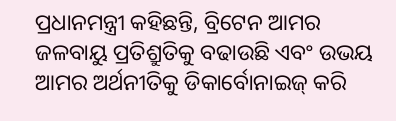ପ୍ରଧାନମନ୍ତ୍ରୀ କହିଛନ୍ତି, ବ୍ରିଟେନ ଆମର ଜଳବାୟୁ ପ୍ରତିଶ୍ରୁତିକୁ ବଢାଉଛି ଏବଂ ଉଭୟ ଆମର ଅର୍ଥନୀତିକୁ ଡିକାର୍ବୋନାଇଜ୍ କରି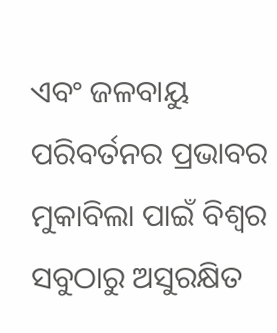ଏବଂ ଜଳବାୟୁ ପରିବର୍ତନର ପ୍ରଭାବର ମୁକାବିଲା ପାଇଁ ବିଶ୍ୱର ସବୁଠାରୁ ଅସୁରକ୍ଷିତ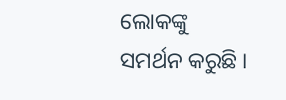ଲୋକଙ୍କୁ ସମର୍ଥନ କରୁଛି ।